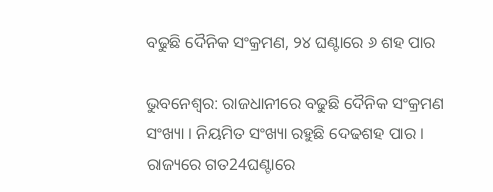ବଢୁଛି ଦୈନିକ ସଂକ୍ରମଣ, ୨୪ ଘଣ୍ଟାରେ ୬ ଶହ ପାର

ଭୁବନେଶ୍ୱର: ରାଜଧାନୀରେ ବଢୁଛି ଦୈନିକ ସଂକ୍ରମଣ ସଂଖ୍ୟା । ନିୟମିତ ସଂଖ୍ୟା ରହୁଛି ଦେଢଶହ ପାର । ରାଜ୍ୟରେ ଗତ24ଘଣ୍ଟାରେ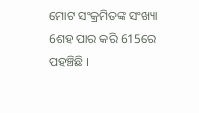ମୋଟ ସଂକ୍ରମିତଙ୍କ ସଂଖ୍ୟା 6ଶହ ପାର କରି 615ରେ ପହଞ୍ଚିଛି ।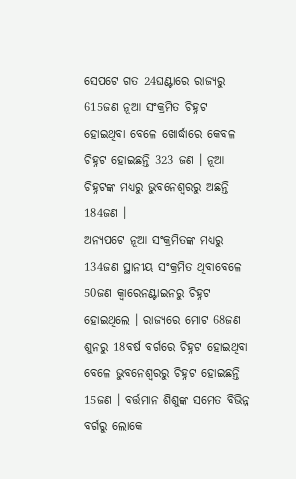ସେପଟେ ଗତ 24ଘଣ୍ଟାରେ ରାଜ୍ୟରୁ 615ଜଣ ନୂଆ ସଂକ୍ରମିତ ଚିହ୍ନଟ ହୋଇଥିବା ବେଳେ ଖୋର୍ଦ୍ଧାରେ କେବଳ ଚିହ୍ନଟ ହୋଇଛନ୍ତି 323 ଜଣ । ନୂଆ ଚିହ୍ନଟଙ୍କ ମଧ୍ୟରୁ ଭୁବନେଶ୍ୱରରୁ ଅଛନ୍ତି 184ଜଣ ।
ଅନ୍ୟପଟେ ନୂଆ ସଂକ୍ରମିତଙ୍କ ମଧ୍ୟରୁ 134ଜଣ ସ୍ଥାନୀୟ ସଂକ୍ରମିତ ଥିବାବେଳେ 50ଜଣ କ୍ଵାରେନଣ୍ଟାଇନରୁ ଚିହ୍ନଟ ହୋଇଥିଲେ । ରାଜ୍ୟରେ ମୋଟ 68ଜଣ ଶୁନରୁ 18ବର୍ଷ ବର୍ଗରେ ଚିହ୍ନଟ ହୋଇଥିବା ବେଳେ ଭୁବନେଶ୍ୱରରୁ ଚିହ୍ନଟ ହୋଇଛନ୍ତି 15ଜଣ । ବର୍ତ୍ତମାନ ଶିଶୁଙ୍କ ସମେତ ବିଭିନ୍ନ ବର୍ଗରୁ ଲୋକେ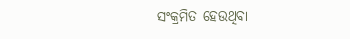ସଂକ୍ରମିତ ହେଉଥିବା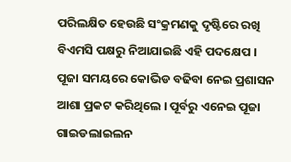ପରିଲକ୍ଷିତ ହେଉଛି ସଂକ୍ରମଣକୁ ଦୃଷ୍ଟିରେ ରଖି ବିଏମସି ପକ୍ଷରୁ ନିଆଯାଇଛି ଏହି ପଦକ୍ଷେପ ।
ପୂଜା ସମୟରେ କୋଭିଡ ବଢିବା ନେଇ ପ୍ରଶାସନ ଆଶା ପ୍ରକଟ କରିଥିଲେ । ପୂର୍ବରୁ ଏନେଇ ପୂଜା ଗାଇଡଲାଇଲନ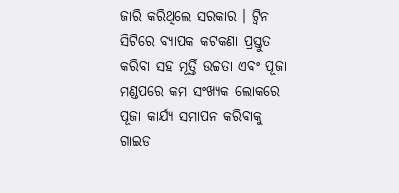ଜାରି କରିଥିଲେ ସରକାର । ଟ୍ୱିନ ସିଟିରେ ବ୍ୟାପକ କଟକଣା ପ୍ରସ୍ତୁତ କରିବା ସହ ମୂର୍ତ୍ତି ଉଚ୍ଚତା ଏବଂ ପୂଜା ମଣ୍ଡପରେ କମ ସଂଖ୍ୟକ ଲୋକରେ ପୂଜା କାର୍ଯ୍ୟ ସମାପନ କରିବାକୁ ଗାଇଡ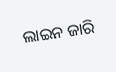ଲାଇନ ଜାରି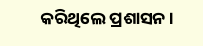କରିଥିଲେ ପ୍ରଶାସନ ।